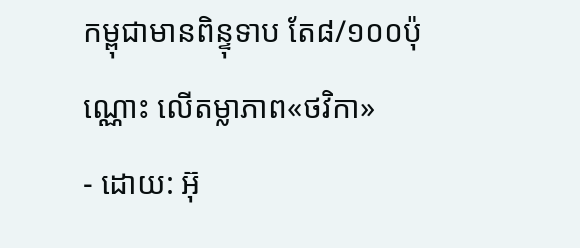កម្ពុជាមានពិន្ទុទាប តែ៨/១០០ប៉ុណ្ណោះ លើតម្លាភាព«ថវិកា»
- ដោយ: អ៊ុ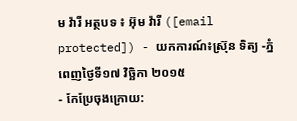ម វ៉ារី អត្ថបទ ៖ អ៊ុម វ៉ារី ([email protected]) - យកការណ៍៖ស្រ៊ុន ទិត្យ -ភ្នំពេញថ្ងៃទី១៧ វិច្ឆិកា ២០១៥
- កែប្រែចុងក្រោយ: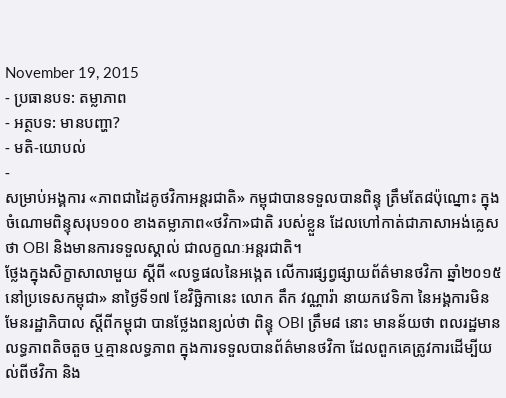November 19, 2015
- ប្រធានបទ: តម្លាភាព
- អត្ថបទ: មានបញ្ហា?
- មតិ-យោបល់
-
សម្រាប់អង្គការ «ភាពជាដៃគូថវិកាអន្តរជាតិ» កម្ពុជាបានទទួលបានពិន្ទុ ត្រឹមតែ៨ប៉ុណ្នោះ ក្នុងចំណោមពិន្ទុសរុប១០០ ខាងតម្លាភាព«ថវិកា»ជាតិ របស់ខ្លួន ដែលហៅកាត់ជាភាសាអង់គ្លេសថា OBI និងមានការទទួលស្គាល់ ជាលក្ខណៈអន្តរជាតិ។
ថ្លែងក្នុងសិក្ខាសាលាមួយ ស្តីពី «លទ្ធផលនៃអង្កេត លើការផ្សព្វផ្សាយព័ត៌មានថវិកា ឆ្នាំ២០១៥ នៅប្រទេសកម្ពុជា» នាថ្ងៃទី១៧ ខែវិច្ឆិកានេះ លោក តឹក វណ្ណារ៉ា នាយកវេទិកា នៃអង្គការមិនមែនរដ្ឋាភិបាល ស្តីពីកម្ពុជា បានថ្លែងពន្យល់ថា ពិន្ទុ OBI ត្រឹម៨ នោះ មានន័យថា ពលរដ្ឋមានលទ្ធភាពតិចតួច ឬគ្មានលទ្ធភាព ក្នុងការទទួលបានព័ត៌មានថវិកា ដែលពួកគេត្រូវការដើម្បីយល់ពីថវិកា និង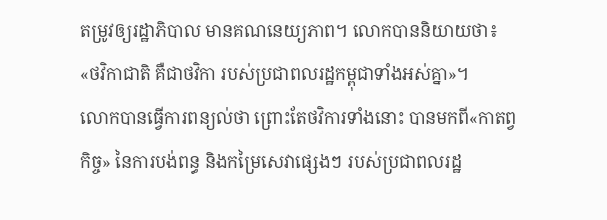តម្រូវឲ្យរដ្ឋាភិបាល មានគណនេយ្យភាព។ លោកបាននិយាយថា៖ «ថវិកាជាតិ គឺជាថវិកា របស់ប្រជាពលរដ្ឋកម្ពុជាទាំងអស់គ្នា»។
លោកបានធ្វើការពន្យល់ថា ព្រោះតែថវិការទាំងនោះ បានមកពី«កាតព្វកិច្ច» នៃការបង់ពន្ធ និងកម្រៃសេវាផ្សេងៗ របស់ប្រជាពលរដ្ឋ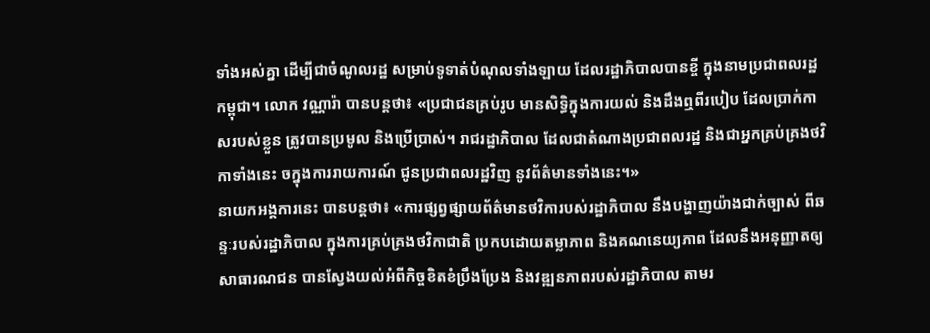ទាំងអស់គ្នា ដើម្បីជាចំណូលរដ្ឋ សម្រាប់ទូទាត់បំណុលទាំងឡាយ ដែលរដ្ឋាភិបាលបានខ្ចី ក្នុងនាមប្រជាពលរដ្ឋកម្ពុជា។ លោក វណ្ណារ៉ា បានបន្តថា៖ «ប្រជាជនគ្រប់រូប មានសិទ្ធិក្នុងការយល់ និងដឹងឮពីរបៀប ដែលប្រាក់កាសរបស់ខ្លួន ត្រូវបានប្រមូល និងប្រើប្រាស់។ រាជរដ្ឋាភិបាល ដែលជាតំណាងប្រជាពលរដ្ឋ និងជាអ្នកគ្រប់គ្រងថវិកាទាំងនេះ ចក្នុងការរាយការណ៍ ជូនប្រជាពលរដ្ឋវិញ នូវព័ត៌មានទាំងនេះ។»
នាយកអង្គការនេះ បានបន្តថា៖ «ការផ្សព្វផ្សាយព័ត៌មានថវិការបស់រដ្ឋាភិបាល នឹងបង្ហាញយ៉ាងជាក់ច្បាស់ ពីឆន្ទៈរបស់រដ្ឋាភិបាល ក្នុងការគ្រប់គ្រងថវិកាជាតិ ប្រកបដោយតម្លាភាព និងគណនេយ្យភាព ដែលនឹងអនុញ្ញាតឲ្យសាធារណជន បានស្វែងយល់អំពីកិច្ចខិតខំប្រឹងប្រែង និងវឌ្ឍនភាពរបស់រដ្ឋាភិបាល តាមរ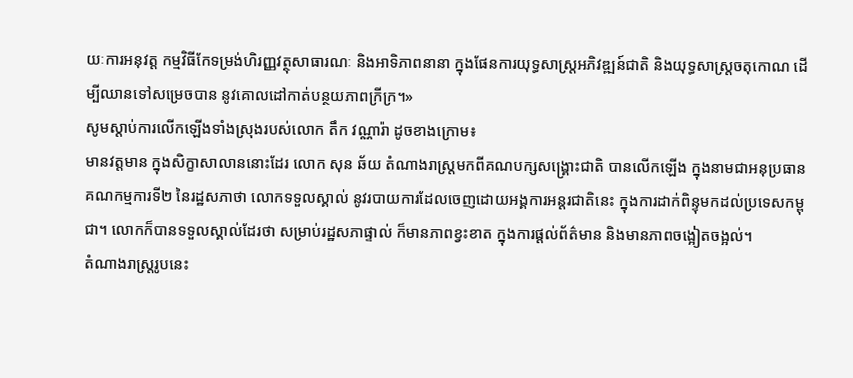យៈការអនុវត្ត កម្មវិធីកែទម្រង់ហិរញ្ញវត្ថុសាធារណៈ និងអាទិភាពនានា ក្នុងផែនការយុទ្ធសាស្រ្តអភិវឌ្ឍន៍ជាតិ និងយុទ្ធសាស្រ្តចតុកោណ ដើម្បីឈានទៅសម្រេចបាន នូវគោលដៅកាត់បន្ថយភាពក្រីក្រ។»
សូមស្តាប់ការលើកឡើងទាំងស្រុងរបស់លោក តឹក វណ្ណារ៉ា ដូចខាងក្រោម៖
មានវត្តមាន ក្នុងសិក្ខាសាលាននោះដែរ លោក សុន ឆ័យ តំណាងរាស្រ្តមកពីគណបក្សសង្គ្រោះជាតិ បានលើកឡើង ក្នុងនាមជាអនុប្រធានគណកម្មការទី២ នៃរដ្ឋសភាថា លោកទទួលស្គាល់ នូវរបាយការដែលចេញដោយអង្គការអន្តរជាតិនេះ ក្នុងការដាក់ពិន្ទុមកដល់ប្រទេសកម្ពុជា។ លោកក៏បានទទួលស្គាល់ដែរថា សម្រាប់រដ្ឋសភាផ្ទាល់ ក៏មានភាពខ្វះខាត ក្នុងការផ្តល់ព័ត៌មាន និងមានភាពចង្អៀតចង្អល់។
តំណាងរាស្រ្តរូបនេះ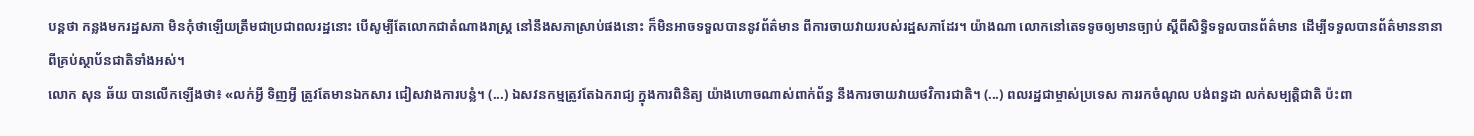បន្តថា កន្លងមករដ្ឋសភា មិនកុំថាឡើយត្រឹមជាប្រជាពលរដ្ឋនោះ បើសូម្បីតែលោកជាតំណាងរាស្រ្ត នៅនឹងសភាស្រាប់ផងនោះ ក៏មិនអាចទទួលបាននូវព័ត៌មាន ពីការចាយវាយរបស់រដ្ឋសភាដែរ។ យ៉ាងណា លោកនៅតេទទូចឲ្យមានច្បាប់ ស្តីពីសិទ្ធិទទួលបានព័ត៌មាន ដើម្បីទទួលបានព័ត៌មាននានា ពីគ្រប់ស្ថាប័នជាតិទាំងអស់។
លោក សុន ឆ័យ បានលើកឡើងថា៖ «លក់អ្វី ទិញអ្វី ត្រូវតែមានឯកសារ ជៀសវាងការបន្លំ។ (...) ឯសវនកម្មត្រូវតែឯករាជ្យ ក្នុងការពិនិត្យ យ៉ាងហោចណាស់ពាក់ព័ន្ធ នឹងការចាយវាយថវិការជាតិ។ (...) ពលរដ្ឋជាម្ចាស់ប្រទេស ការរកចំណូល បង់ពន្ធដា លក់សម្បត្តិជាតិ ប៉ះពា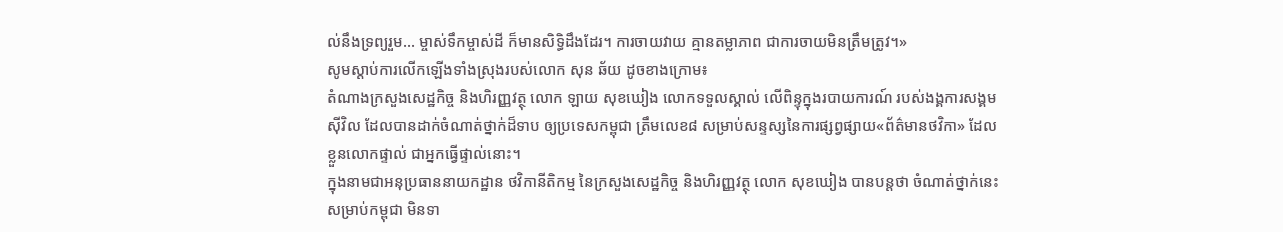ល់នឹងទ្រព្យរួម... ម្ចាស់ទឹកម្ចាស់ដី ក៏មានសិទ្ធិដឹងដែរ។ ការចាយវាយ គ្មានតម្លាភាព ជាការចាយមិនត្រឹមត្រូវ។»
សូមស្តាប់ការលើកឡើងទាំងស្រុងរបស់លោក សុន ឆ័យ ដូចខាងក្រោម៖
តំណាងក្រសួងសេដ្ឋកិច្ច និងហិរញ្ញវត្ថុ លោក ឡាយ សុខឃៀង លោកទទួលស្គាល់ លើពិន្ទុក្នុងរបាយការណ៍ របស់ងង្គការសង្គមស៊ីវិល ដែលបានដាក់ចំណាត់ថ្នាក់ដ៏ទាប ឲ្យប្រទេសកម្ពុជា ត្រឹមលេខ៨ សម្រាប់សន្ទស្សនៃការផ្សព្វផ្សាយ«ព័ត៌មានថវិកា» ដែលខ្លួនលោកផ្ទាល់ ជាអ្នកធ្វើផ្ទាល់នោះ។
ក្នុងនាមជាអនុប្រធាននាយកដ្ឋាន ថវិកានីតិកម្ម នៃក្រសួងសេដ្ឋកិច្ច និងហិរញ្ញវត្ថុ លោក សុខឃៀង បានបន្តថា ចំណាត់ថ្នាក់នេះ សម្រាប់កម្ពុជា មិនទា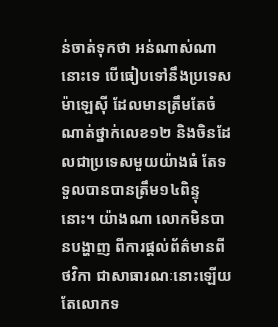ន់ចាត់ទុកថា អន់ណាស់ណានោះទេ បើធៀបទៅនឹងប្រទេសម៉ាឡេស៊ី ដែលមានត្រឹមតែចំណាត់ថ្នាក់លេខ១២ និងចិនដែលជាប្រទេសមួយយ៉ាងធំ តែទទួលបានបានត្រឹម១៤ពិន្ទុនោះ។ យ៉ាងណា លោកមិនបានបង្ហាញ ពីការផ្តល់ព័ត៌មានពីថវិកា ជាសាធារណៈនោះឡើយ តែលោកទ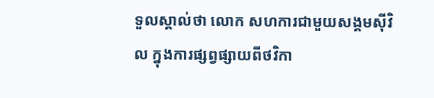ទួលស្គាល់ថា លោក សហការជាមួយសង្គមស៊ីវិល ក្នុងការផ្សព្វផ្សាយពីថវិកា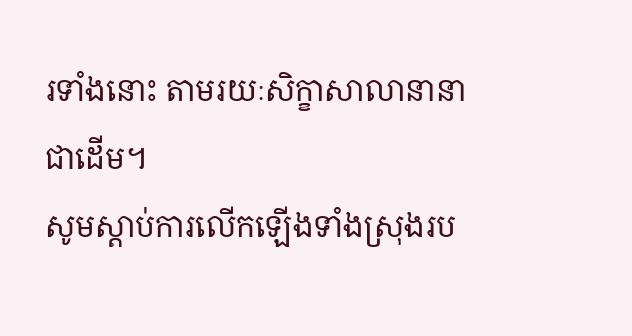រទាំងនោះ តាមរយៈសិក្ខាសាលានានាជាដើម។
សូមស្តាប់ការលើកឡើងទាំងស្រុងរប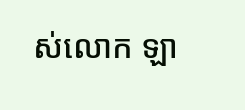ស់លោក ឡា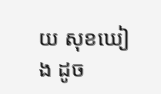យ សុខឃៀង ដូច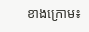ខាងក្រោម៖